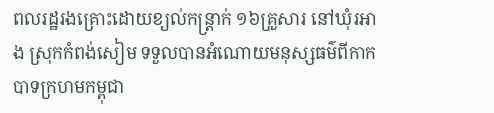ពលរដ្ឋរងគ្រោះដោយខ្យល់កន្ត្រាក់ ១៦គ្រួសារ នៅឃុំរអាង ស្រុកកំពង់សៀម ទទួលបានអំណោយមនុស្សធម៌ពីកាកបាទក្រហមកម្ពុជា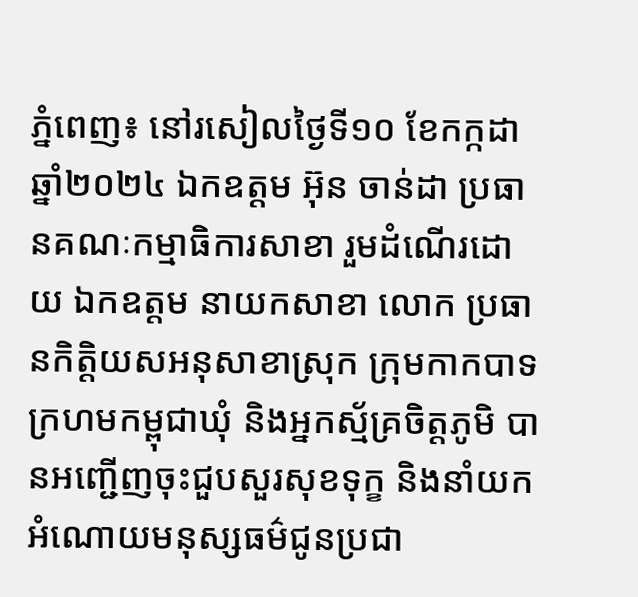ភ្នំពេញ៖ នៅរសៀលថ្ងៃទី១០ ខែកក្កដា ឆ្នាំ២០២៤ ឯកឧត្តម អ៊ុន ចាន់ដា ប្រធានគណៈកម្មាធិការសាខា រួមដំណើរដោយ ឯកឧត្តម នាយកសាខា លោក ប្រធានកិត្តិយសអនុសាខាស្រុក ក្រុមកាកបាទក្រហមកម្ពុជាឃុំ និងអ្នកស្ម័គ្រចិត្តភូមិ បានអញ្ជើញចុះជួបសួរសុខទុក្ខ និងនាំយកអំណោយមនុស្សធម៌ជូនប្រជា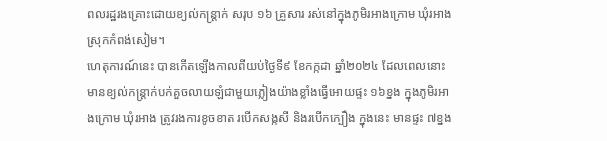ពលរដ្ឋរងគ្រោះដោយខ្យល់កន្ត្រាក់ សរុប ១៦ គ្រួសារ រស់នៅក្នុងភូមិរអាងក្រោម ឃុំរអាង ស្រុកកំពង់សៀម។
ហេតុការណ៍នេះ បានកើតឡើងកាលពីយប់ថ្ងៃទី៩ ខែកក្កដា ឆ្នាំ២០២៤ ដែលពេលនោះ មានខ្យល់កន្ត្រាក់បក់គួចលាយឡំជាមួយភ្លៀងយ៉ាងខ្លាំងធ្វើអោយផ្ទះ ១៦ខ្នង ក្នុងភូមិរអាងក្រោម ឃុំរអាង ត្រូវរងការខូចខាត របើកសង្កសី និងរបើកក្បឿង ក្នុងនេះ មានផ្ទះ ៧ខ្នង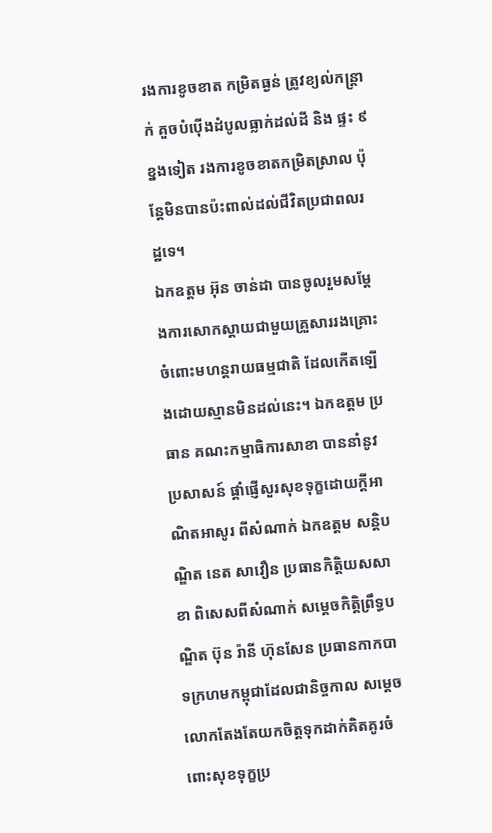រងការខូចខាត កម្រិតធ្ងន់ ត្រូវខ្យល់កន្ត្រាក់ គួចបំប៉ើងដំបូលធ្លាក់ដល់ដី និង ផ្ទះ ៩ខ្នងទៀត រងការខូចខាតកម្រិតស្រាល ប៉ុន្តែមិនបានប៉ះពាល់ដល់ជីវិតប្រជាពលរដ្ឋទេ។
ឯកឧត្តម អ៊ុន ចាន់ដា បានចូលរួមសម្តែងការសោកស្តាយជាមួយគ្រួសាររងគ្រោះ ចំពោះមហន្តរាយធម្មជាតិ ដែលកើតឡើងដោយស្មានមិនដល់នេះ។ ឯកឧត្តម ប្រធាន គណះកម្មាធិការសាខា បាននាំនូវប្រសាសន៍ ផ្ដាំផ្ញើសួរសុខទុក្ខដោយក្តីអាណិតអាសូរ ពីសំណាក់ ឯកឧត្តម សន្តិបណ្ឌិត នេត សាវឿន ប្រធានកិត្តិយសសាខា ពិសេសពីសំណាក់ សម្ដេចកិត្តិព្រឹទ្ធបណ្ឌិត ប៊ុន រ៉ានី ហ៊ុនសែន ប្រធានកាកបាទក្រហមកម្ពុជាដែលជានិច្ចកាល សម្តេច លោកតែងតែយកចិត្តទុកដាក់គិតគូរចំពោះសុខទុក្ខប្រ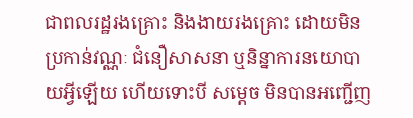ជាពលរដ្ឋរងគ្រោះ និងងាយរងគ្រោះ ដោយមិនប្រកាន់វណ្ណៈ ជំនឿសាសនា ឬនិន្នាការនយោបាយអ្វីឡើយ ហើយទោះបី សម្តេច មិនបានអញ្ជើញ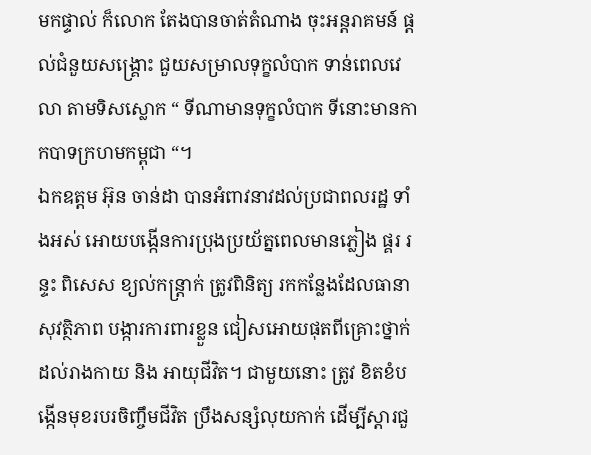មកផ្ទាល់ ក៏លោក តែងបានចាត់តំណាង ចុះអន្តរាគមន៍ ផ្តល់ជំនួយសង្រ្គោះ ជួយសម្រាលទុក្ខលំបាក ទាន់ពេលវេលា តាមទិសស្លោក “ ទីណាមានទុក្ខលំបាក ទីនោះមានកាកបាទក្រហមកម្ពុជា “។
ឯកឧត្តម អ៊ុន ចាន់ដា បានអំពាវនាវដល់ប្រជាពលរដ្ឋ ទាំងអស់ អោយបង្កើនការប្រុងប្រយ័ត្នពេលមានភ្លៀង ផ្គរ រន្ទះ ពិសេស ខ្យល់កន្ត្រាក់ ត្រូវពិនិត្យ រកកន្លែងដែលធានាសុវត្ថិភាព បង្ការការពារខ្លួន ជៀសអោយផុតពីគ្រោះថ្នាក់ដល់រាងកាយ និង អាយុជីវិត។ ជាមួយនោះ ត្រូវ ខិតខំបង្កើនមុខរបរចិញ្ចឹមជីវិត ប្រឹងសន្សំលុយកាក់ ដើម្បីស្តារជួ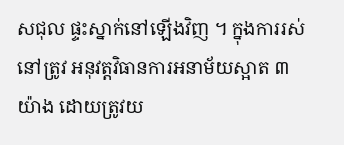សជុល ផ្ទះស្នាក់នៅឡើងវិញ ។ ក្នុងការរស់នៅត្រូវ អនុវត្តវិធានការអនាម័យស្អាត ៣យ៉ាង ដោយត្រូវយ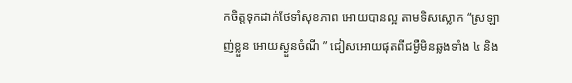កចិត្តទុកដាក់ថែទាំសុខភាព អោយបានល្អ តាមទិសស្លោក “ស្រឡាញ់ខ្លួន អោយស្ងួនចំណី ” ជៀសអោយផុតពីជម្ងឺមិនឆ្លងទាំង ៤ និង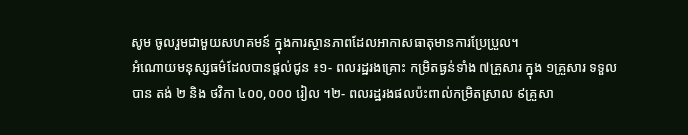សូម ចូលរួមជាមួយសហគមន៍ ក្នុងការស្ថានភាពដែលអាកាសធាតុមានការប្រែប្រួល។
អំណោយមនុស្សធម៌ដែលបានផ្ដល់ជូន ៖១- ពលរដ្ឋរងគ្រោះ កម្រិតធ្ងន់ទាំង ៧គ្រួសារ ក្នុង ១គ្រួសារ ទទួលបាន តង់ ២ និង ថវិកា ៤០០,០០០ រៀល ។២- ពលរដ្ឋរងផលប៉ះពាល់កម្រិតស្រាល ៩គ្រួសា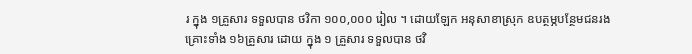រ ក្នុង ១គ្រួសារ ទទួលបាន ថវិកា ១០០,០០០ រៀល ។ ដោយឡែក អនុសាខាស្រុក ឧបត្ថម្ភបន្ថែមជនរងគ្រោះទាំង ១៦គ្រួសារ ដោយ ក្នុង ១ គ្រួសារ ទទួលបាន ថវិ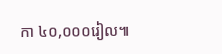កា ៤០,០០០រៀល៕